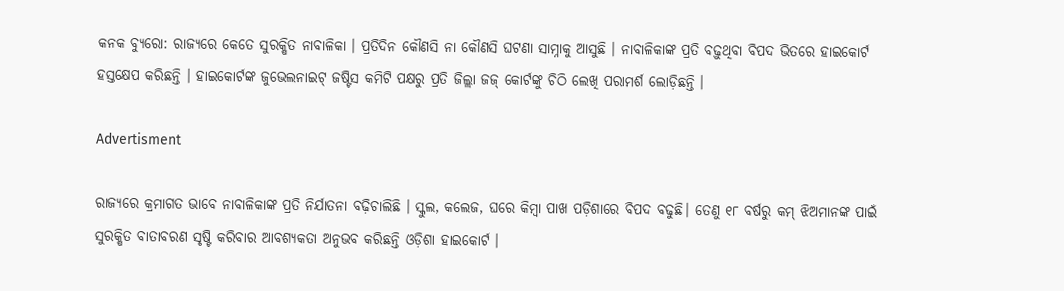କନକ ବ୍ୟୁରୋ: ରାଜ୍ୟରେ କେତେ ସୁରକ୍ଷିତ ନାବାଳିକା । ପ୍ରତିଦିନ କୌଣସି ନା କୌଣସି ଘଟଣା ସାମ୍ନାକୁ ଆସୁଛି । ନାବାଳିକାଙ୍କ ପ୍ରତି ବଢ଼ୁଥିବା ବିପଦ ଭିତରେ ହାଇକୋର୍ଟ ହସ୍ତକ୍ଷେପ କରିଛନ୍ତି । ହାଇକୋର୍ଟଙ୍କ ଜୁଭେଲନାଇଟ୍ ଜଷ୍ଟିସ କମିଟି ପକ୍ଷରୁ ପ୍ରତି ଜିଲ୍ଲା ଜଜ୍ କୋର୍ଟଙ୍କୁ ଚିଠି ଲେଖି ପରାମର୍ଶ ଲୋଡ଼ିଛନ୍ତି ।

Advertisment

ରାଜ୍ୟରେ କ୍ରମାଗତ ଭାବେ ନାବାଳିକାଙ୍କ ପ୍ରତି ନିର୍ଯାତନା ବଢ଼ିଚାଲିଛି । ସ୍କୁଲ, କଲେଜ, ଘରେ କିମ୍ବା ପାଖ ପଡ଼ିଶାରେ ବିପଦ ବଢୁଛି। ତେଣୁ ୧୮ ବର୍ଷରୁ କମ୍ ଝିଅମାନଙ୍କ ପାଇଁ ସୁରକ୍ଷିତ ବାତାବରଣ ସୃଷ୍ଟି କରିବାର ଆବଶ୍ୟକତା ଅନୁଭବ କରିଛନ୍ତି ଓଡ଼ିଶା ହାଇକୋର୍ଟ ।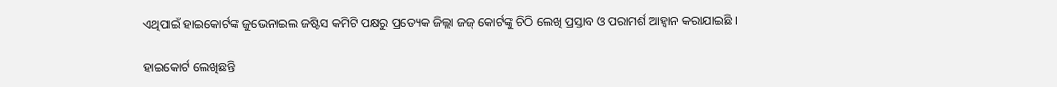ଏଥିପାଇଁ ହାଇକୋର୍ଟଙ୍କ ଜୁଭେନାଇଲ ଜଷ୍ଟିସ କମିଟି ପକ୍ଷରୁ ପ୍ରତ୍ୟେକ ଜିଲ୍ଲା ଜଜ୍‌ କୋର୍ଟଙ୍କୁ ଚିଠି ଲେଖି ପ୍ରସ୍ତାବ ଓ ପରାମର୍ଶ ଆହ୍ୱାନ କରାଯାଇଛି ।

ହାଇକୋର୍ଟ ଲେଖିଛନ୍ତି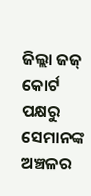ଜିଲ୍ଲା ଜଜ୍ କୋର୍ଟ ପକ୍ଷରୁ ସେମାନଙ୍କ ଅଞ୍ଚଳର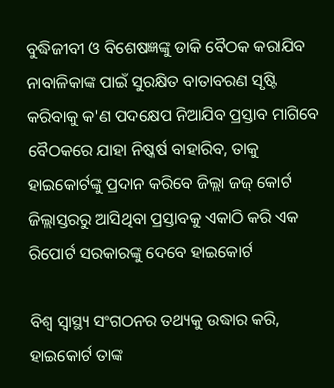ବୁଦ୍ଧିଜୀବୀ ଓ ବିଶେଷଜ୍ଞଙ୍କୁ ଡାକି ବୈଠକ କରାଯିବ
ନାବାଳିକାଙ୍କ ପାଇଁ ସୁରକ୍ଷିତ ବାତାବରଣ ସୃଷ୍ଟି କରିବାକୁ କ'ଣ ପଦକ୍ଷେପ ନିଆଯିବ ପ୍ରସ୍ତାବ ମାଗିବେ
ବୈଠକରେ ଯାହା ନିଷ୍କର୍ଷ ବାହାରିବ, ତାକୁ ହାଇକୋର୍ଟଙ୍କୁ ପ୍ରଦାନ କରିବେ ଜିଲ୍ଲା ଜଜ୍ କୋର୍ଟ
ଜିଲ୍ଲାସ୍ତରରୁ ଆସିଥିବା ପ୍ରସ୍ତାବକୁ ଏକାଠି କରି ଏକ ରିପୋର୍ଟ ସରକାରଙ୍କୁ ଦେବେ ହାଇକୋର୍ଟ

ବିଶ୍ୱ ସ୍ୱାସ୍ଥ୍ୟ ସଂଗଠନର ତଥ୍ୟକୁ ଉଦ୍ଧାର କରି, ହାଇକୋର୍ଟ ତାଙ୍କ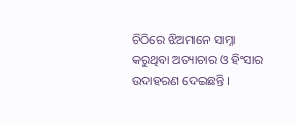ଚିଠିରେ ଝିଅମାନେ ସାମ୍ନା କରୁଥିବା ଅତ୍ୟାଚାର ଓ ହିଂସାର ଉଦାହରଣ ଦେଇଛନ୍ତି ।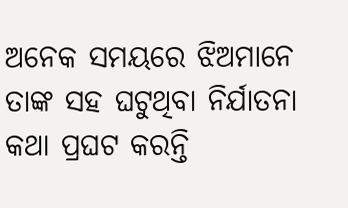ଅନେକ ସମୟରେ ଝିଅମାନେ ତାଙ୍କ ସହ ଘଟୁଥିବା ନିର୍ଯାତନା କଥା ପ୍ରଘଟ କରନ୍ତି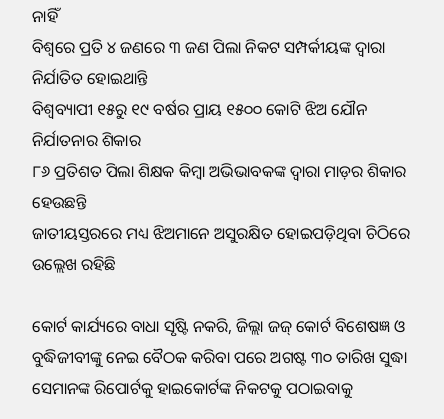ନାହିଁ
ବିଶ୍ୱରେ ପ୍ରତି ୪ ଜଣରେ ୩ ଜଣ ପିଲା ନିକଟ ସମ୍ପର୍କୀୟଙ୍କ ଦ୍ୱାରା ନିର୍ଯାତିତ ହୋଇଥାନ୍ତି
ବିଶ୍ୱବ୍ୟାପୀ ୧୫ରୁ ୧୯ ବର୍ଷର ପ୍ରାୟ ୧୫୦୦ କୋଟି ଝିଅ ଯୌନ ନିର୍ଯାତନାର ଶିକାର
୮୬ ପ୍ରତିଶତ ପିଲା ଶିକ୍ଷକ କିମ୍ବା ଅଭିଭାବକଙ୍କ ଦ୍ୱାରା ମାଡ଼ର ଶିକାର ହେଉଛନ୍ତି
ଜାତୀୟସ୍ତରରେ ମଧ୍ୟ ଝିଅମାନେ ଅସୁରକ୍ଷିତ ହୋଇପଡ଼ିଥିବା ଚିଠିରେ ଉଲ୍ଲେଖ ରହିଛି

କୋର୍ଟ କାର୍ଯ୍ୟରେ ବାଧା ସୃଷ୍ଟି ନକରି, ଜିଲ୍ଲା ଜଜ୍ କୋର୍ଟ ବିଶେଷଜ୍ଞ ଓ ବୁଦ୍ଧିଜୀବୀଙ୍କୁ ନେଇ ବୈଠକ କରିବା ପରେ ଅଗଷ୍ଟ ୩୦ ତାରିଖ ସୁଦ୍ଧା ସେମାନଙ୍କ ରିପୋର୍ଟକୁ ହାଇକୋର୍ଟଙ୍କ ନିକଟକୁ ପଠାଇବାକୁ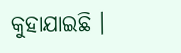କୁହାଯାଇଛି ।